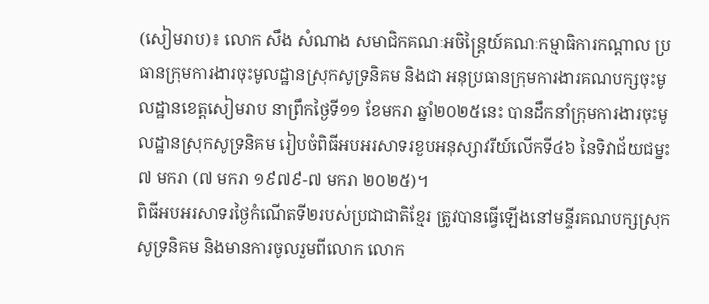(សៀមរាប)៖ លោក សឹង សំណាង សមាជិកគណៈអចិន្ត្រៃយ៍គណៈកម្មាធិការកណ្តាល ប្រធានក្រុមការងារចុះមូលដ្ឋានស្រុកសូទ្រនិគម និងជា អនុប្រធានក្រុមការងារគណបក្សចុះមូលដ្ឋានខេត្តសៀមរាប នាព្រឹកថ្ងៃទី១១ ខែមករា ឆ្នាំ២០២៥នេះ បានដឹកនាំក្រុមការងារចុះមូលដ្ឋានស្រុកសូទ្រនិគម រៀបចំពិធីអបអរសាទរខួបអនុស្សាវរីយ៍លើកទី៤៦ នៃទិវាជ័យជម្នះ ៧ មករា (៧ មករា ១៩៧៩-៧ មករា ២០២៥)។
ពិធីអបអរសាទរថ្ងៃកំណើតទី២របស់ប្រជាជាតិខ្មែរ ត្រូវបានធ្វើឡើងនៅមន្ទីរគណបក្សស្រុកសូទ្រនិគម និងមានការចូលរួមពីលោក លោក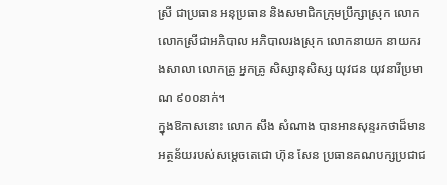ស្រី ជាប្រធាន អនុប្រធាន និងសមាជិកក្រុមប្រឹក្សាស្រុក លោក លោកស្រីជាអភិបាល អភិបាលរងស្រុក លោកនាយក នាយករងសាលា លោកគ្រូ អ្នកគ្រូ សិស្សានុសិស្ស យុវជន យុវនារីប្រមាណ ៩០០នាក់។
ក្នុងឱកាសនោះ លោក សឹង សំណាង បានអានសុន្ទរកថាដ៏មានអត្ថន័យរបស់សម្តេចតេជោ ហ៊ុន សែន ប្រធានគណបក្សប្រជាជ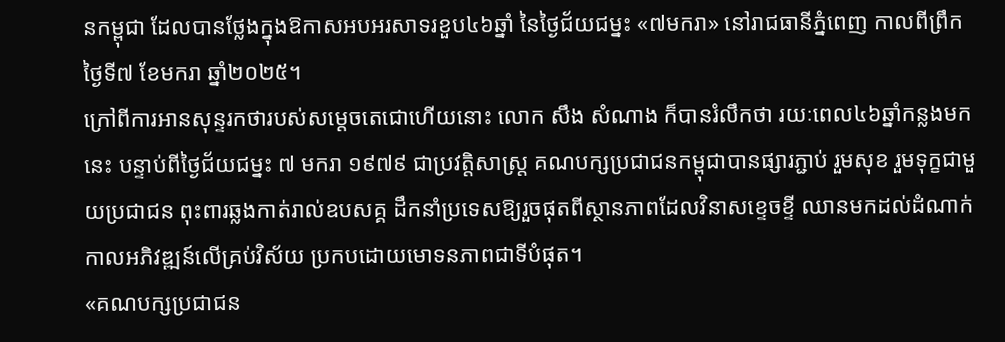នកម្ពុជា ដែលបានថ្លែងក្នុងឱកាសអបអរសាទរខួប៤៦ឆ្នាំ នៃថ្ងៃជ័យជម្នះ «៧មករា» នៅរាជធានីភ្នំពេញ កាលពីព្រឹកថ្ងៃទី៧ ខែមករា ឆ្នាំ២០២៥។
ក្រៅពីការអានសុន្ទរកថារបស់សម្តេចតេជោហើយនោះ លោក សឹង សំណាង ក៏បានរំលឹកថា រយៈពេល៤៦ឆ្នាំកន្លងមកនេះ បន្ទាប់ពីថ្ងៃជ័យជម្នះ ៧ មករា ១៩៧៩ ជាប្រវត្តិសាស្រ្ត គណបក្សប្រជាជនកម្ពុជាបានផ្សារភ្ជាប់ រួមសុខ រួមទុក្ខជាមួយប្រជាជន ពុះពារឆ្លងកាត់រាល់ឧបសគ្គ ដឹកនាំប្រទេសឱ្យរួចផុតពីស្ថានភាពដែលវិនាសខ្ទេចខ្ទី ឈានមកដល់ដំណាក់កាលអភិវឌ្ឍន៍លើគ្រប់វិស័យ ប្រកបដោយមោទនភាពជាទីបំផុត។
«គណបក្សប្រជាជន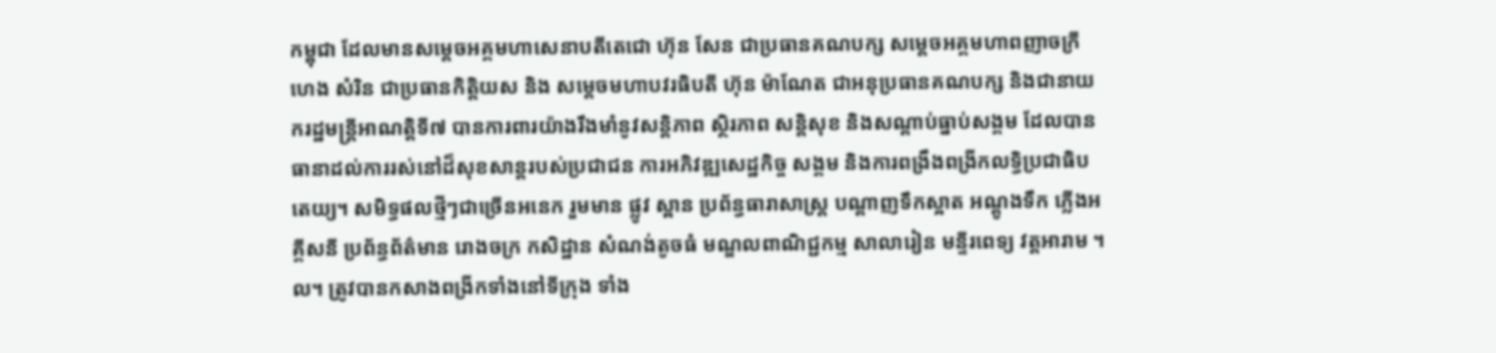កម្ពុជា ដែលមានសម្តេចអគ្គមហាសេនាបតីតេជោ ហ៊ុន សែន ជាប្រធានគណបក្ស សម្តេចអគ្គមហាពញាចក្រី ហេង សំរិន ជាប្រធានកិត្តិយស និង សម្តេចមហាបវរធិបតី ហ៊ុន ម៉ាណែត ជាអនុប្រធានគណបក្ស និងជានាយករដ្ឋមន្រ្តីអាណត្តិទី៧ បានការពារយ៉ាងរឹងមាំនូវសន្តិភាព ស្ថិរភាព សន្តិសុខ និងសណ្តាប់ធ្នាប់សង្គម ដែលបានធានាដល់ការរស់នៅដ៏សុខសាន្តរបស់ប្រជាជន ការអភិវឌ្ឍសេដ្ឋកិច្ច សង្គម និងការពង្រឹងពង្រីកលទ្ធិប្រជាធិបតេយ្យ។ សមិទ្ធផលថ្មីៗជាច្រើនអនេក រួមមាន ផ្លូវ ស្ពាន ប្រព័ន្ធធារាសាស្រ្ត បណ្តាញទឹកស្អាត អណ្តូងទឹក ភ្លើងអគ្គីសនី ប្រព័ន្ធព័ត៌មាន រោងចក្រ កសិដ្ឋាន សំណង់តូចធំ មណ្ឌលពាណិជ្ជកម្ម សាលារៀន មន្ទីរពេទ្យ វត្តអារាម ។ល។ ត្រូវបានកសាងពង្រីកទាំងនៅទីក្រុង ទាំង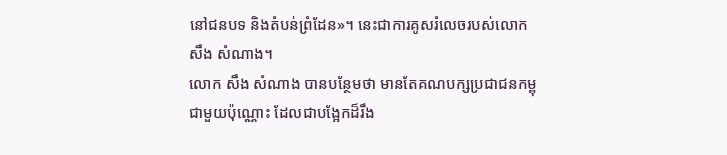នៅជនបទ និងតំបន់ព្រំដែន»។ នេះជាការគូសរំលេចរបស់លោក សឹង សំណាង។
លោក សឹង សំណាង បានបន្ថែមថា មានតែគណបក្សប្រជាជនកម្ពុជាមួយប៉ុណ្ណោះ ដែលជាបង្អែកដ៏រឹង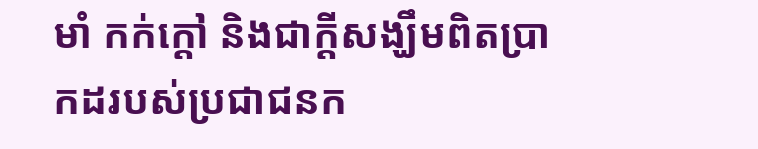មាំ កក់ក្តៅ និងជាក្តីសង្ឃឹមពិតប្រាកដរបស់ប្រជាជនក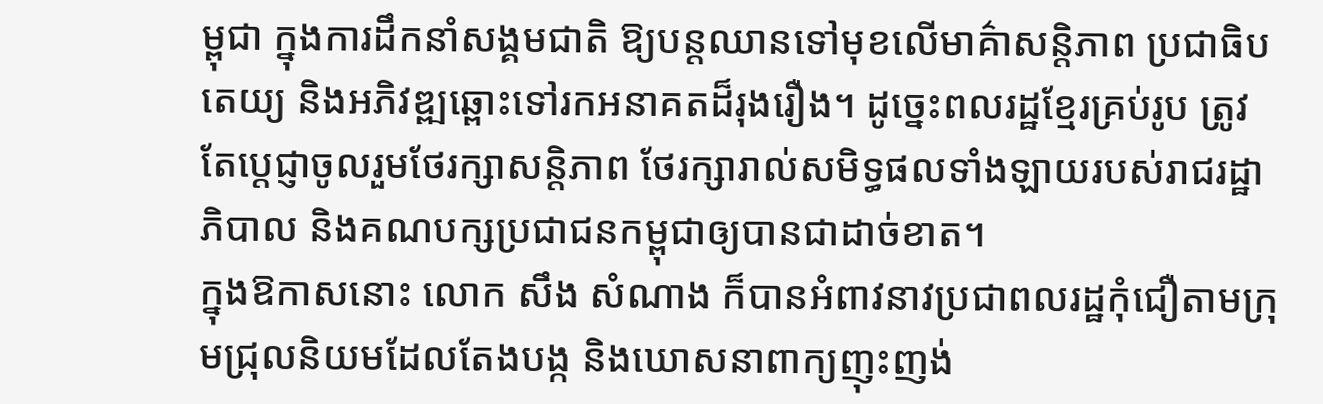ម្ពុជា ក្នុងការដឹកនាំសង្គមជាតិ ឱ្យបន្តឈានទៅមុខលើមាគ៌ាសន្តិភាព ប្រជាធិបតេយ្យ និងអភិវឌ្ឍឆ្ពោះទៅរកអនាគតដ៏រុងរឿង។ ដូច្នេះពលរដ្ឋខ្មែរគ្រប់រូប ត្រូវតែប្តេជ្ញាចូលរួមថែរក្សាសន្តិភាព ថែរក្សារាល់សមិទ្ធផលទាំងឡាយរបស់រាជរដ្ឋាភិបាល និងគណបក្សប្រជាជនកម្ពុជាឲ្យបានជាដាច់ខាត។
ក្នុងឱកាសនោះ លោក សឹង សំណាង ក៏បានអំពាវនាវប្រជាពលរដ្ឋកុំជឿតាមក្រុមជ្រុលនិយមដែលតែងបង្ក និងឃោសនាពាក្យញុះញង់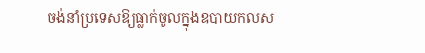ចង់នាំប្រទេសឱ្យធ្លាក់ចូលក្នុងឧបាយកលស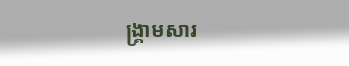ង្គ្រាមសារ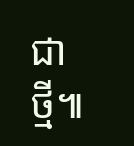ជាថ្មី៕